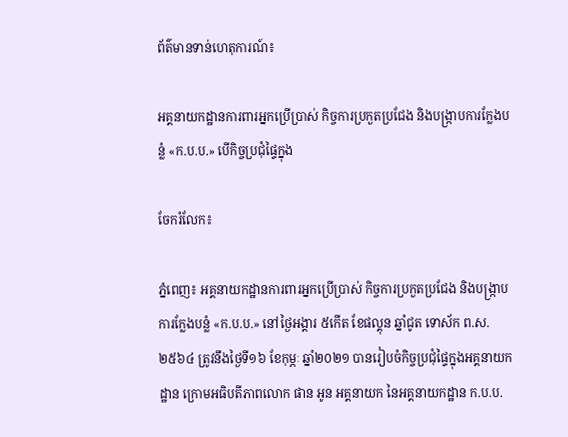ព័ត៌មានទាន់ហេតុការណ៍៖

អគ្គនាយកដ្ឋានការពារអ្នកប្រើប្រាស់ កិច្ចការប្រកួតប្រជែង និងបង្ក្រាបការក្លែងបន្លំ «ក.ប.ប.» បេីកិច្ចប្រជុំផ្ទៃក្នុង

ចែករំលែក៖

ភ្នំពេញ៖ អគ្គនាយកដ្ឋានការពារអ្នកប្រើប្រាស់ កិច្ចការប្រកួតប្រជែង និងបង្ក្រាបការក្លែងបន្លំ «ក.ប.ប.» នៅថ្ងៃអង្គារ ៥កើត ខែផល្គុន ឆ្នាំជូត ទោស័ក ព.ស.២៥៦៤ ត្រូវនឹងថ្ងៃទី១៦ ខែកុម្ភៈ ឆ្នាំ២០២១ បានរៀបចំកិច្ចប្រជុំផ្ទៃក្នុងអគ្គនាយកដ្ឋាន ក្រោមអធិបតីភាពលោក ផាន អូន អគ្គនាយក នៃអគ្គនាយកដ្ឋាន ក.ប.ប.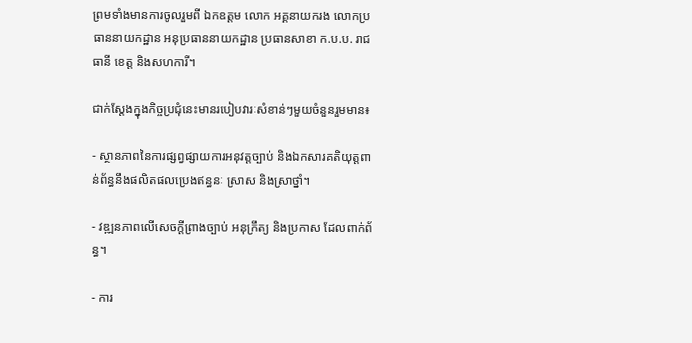ព្រមទាំងមានការចូលរួមពី ឯកឧត្តម លោក អគ្គនាយករង លោកប្រធាននាយកដ្ឋាន អនុប្រធាននាយកដ្ឋាន ប្រធានសាខា ក.ប.ប. រាជធានី ខេត្ត និងសហការី។

ជាក់ស្ដែងក្នុងកិច្ចប្រជុំនេះមានរបៀបវារៈសំខាន់ៗមួយចំនួនរួមមាន៖

⁃ ស្ថានភាពនៃការផ្សព្វផ្សាយការអនុវត្តច្បាប់ និងឯកសារគតិយុត្តពាន់ព័ន្ធនឹងផលិតផលប្រេងឥន្ធនៈ ស្រាស និងស្រាថ្នាំ។

⁃ វឌ្ឍនភាពលើសេចក្តីព្រាងច្បាប់ អនុក្រឹត្យ និងប្រកាស ដែលពាក់ព័ន្ធ។

⁃ ការ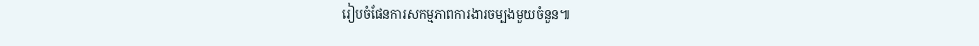រៀបចំផែនការសកម្មភាពការងារចម្បងមួយចំនួន៕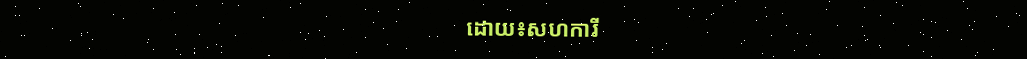ដោយ៖សហការី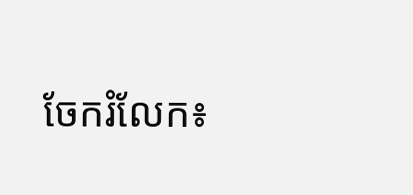ចែករំលែក៖